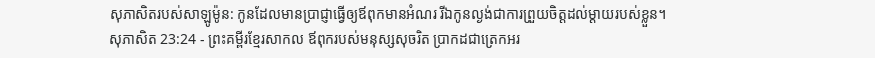សុភាសិតរបស់សាឡូម៉ូន: កូនដែលមានប្រាជ្ញាធ្វើឲ្យឪពុកមានអំណរ រីឯកូនល្ងង់ជាការព្រួយចិត្តដល់ម្ដាយរបស់ខ្លួន។
សុភាសិត 23:24 - ព្រះគម្ពីរខ្មែរសាកល ឪពុករបស់មនុស្សសុចរិត ប្រាកដជាត្រេកអរ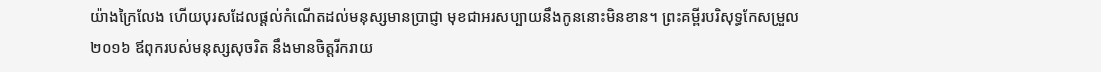យ៉ាងក្រៃលែង ហើយបុរសដែលផ្ដល់កំណើតដល់មនុស្សមានប្រាជ្ញា មុខជាអរសប្បាយនឹងកូននោះមិនខាន។ ព្រះគម្ពីរបរិសុទ្ធកែសម្រួល ២០១៦ ឪពុករបស់មនុស្សសុចរិត នឹងមានចិត្តរីករាយ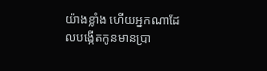យ៉ាងខ្លាំង ហើយអ្នកណាដែលបង្កើតកូនមានប្រា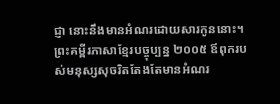ជ្ញា នោះនឹងមានអំណរដោយសារកូននោះ។ ព្រះគម្ពីរភាសាខ្មែរបច្ចុប្បន្ន ២០០៥ ឪពុករបស់មនុស្សសុចរិតតែងតែមានអំណរ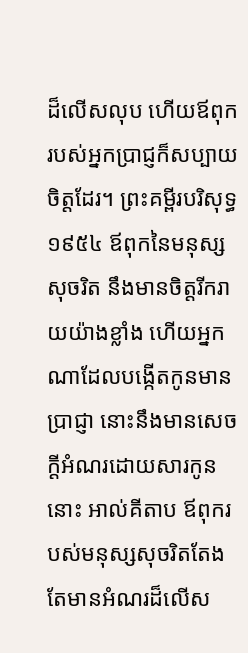ដ៏លើសលុប ហើយឪពុករបស់អ្នកប្រាជ្ញក៏សប្បាយចិត្តដែរ។ ព្រះគម្ពីរបរិសុទ្ធ ១៩៥៤ ឪពុកនៃមនុស្សសុចរិត នឹងមានចិត្តរីករាយយ៉ាងខ្លាំង ហើយអ្នកណាដែលបង្កើតកូនមានប្រាជ្ញា នោះនឹងមានសេចក្ដីអំណរដោយសារកូននោះ អាល់គីតាប ឪពុករបស់មនុស្សសុចរិតតែងតែមានអំណរដ៏លើស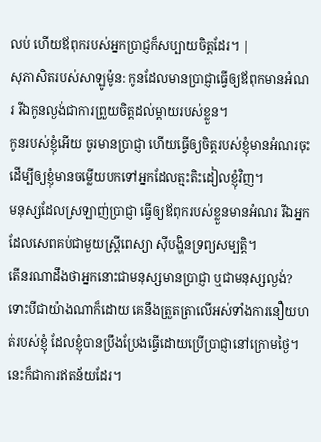លប់ ហើយឪពុករបស់អ្នកប្រាជ្ញក៏សប្បាយចិត្តដែរ។ |
សុភាសិតរបស់សាឡូម៉ូន: កូនដែលមានប្រាជ្ញាធ្វើឲ្យឪពុកមានអំណរ រីឯកូនល្ងង់ជាការព្រួយចិត្តដល់ម្ដាយរបស់ខ្លួន។
កូនរបស់ខ្ញុំអើយ ចូរមានប្រាជ្ញា ហើយធ្វើឲ្យចិត្តរបស់ខ្ញុំមានអំណរចុះ ដើម្បីឲ្យខ្ញុំមានចម្លើយបកទៅអ្នកដែលត្មះតិះដៀលខ្ញុំវិញ។
មនុស្សដែលស្រឡាញ់ប្រាជ្ញា ធ្វើឲ្យឪពុករបស់ខ្លួនមានអំណរ រីឯអ្នកដែលសេពគប់ជាមួយស្ត្រីពេស្យា ស៊ីបង្ហិនទ្រព្យសម្បត្តិ។
តើនរណាដឹងថាអ្នកនោះជាមនុស្សមានប្រាជ្ញា ឬជាមនុស្សល្ងង់? ទោះបីជាយ៉ាងណាក៏ដោយ គេនឹងត្រួតត្រាលើអស់ទាំងការនឿយហត់របស់ខ្ញុំ ដែលខ្ញុំបានប្រឹងប្រែងធ្វើដោយប្រើប្រាជ្ញានៅក្រោមថ្ងៃ។ នេះក៏ជាការឥតន័យដែរ។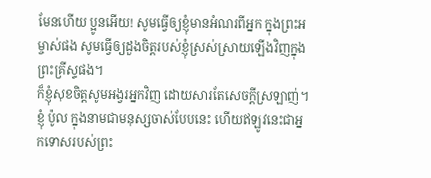មែនហើយ ប្អូនអើយ! សូមធ្វើឲ្យខ្ញុំមានអំណរពីអ្នក ក្នុងព្រះអម្ចាស់ផង សូមធ្វើឲ្យដួងចិត្តរបស់ខ្ញុំស្រស់ស្រាយឡើងវិញក្នុងព្រះគ្រីស្ទផង។
ក៏ខ្ញុំសុខចិត្តសូមអង្វរអ្នកវិញ ដោយសារតែសេចក្ដីស្រឡាញ់។ ខ្ញុំ ប៉ូល ក្នុងនាមជាមនុស្សចាស់បែបនេះ ហើយឥឡូវនេះជាអ្នកទោសរបស់ព្រះ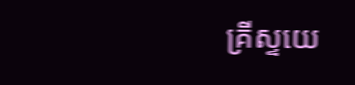គ្រីស្ទយេ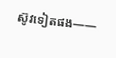ស៊ូវទៀតផង——